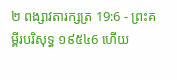២ ពង្សាវតារក្សត្រ 19:6 - ព្រះគម្ពីរបរិសុទ្ធ ១៩៥៤6 ហើយ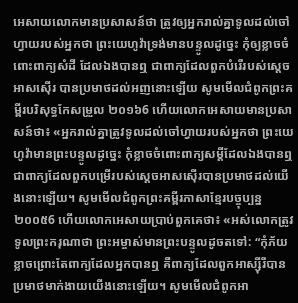អេសាយលោកមានប្រសាសន៍ថា ត្រូវឲ្យអ្នករាល់គ្នាទូលដល់ចៅហ្វាយរបស់អ្នកថា ព្រះយេហូវ៉ាទ្រង់មានបន្ទូលដូច្នេះ កុំឲ្យខ្លាចចំពោះពាក្យសំដី ដែលឯងបានឮ ជាពាក្យដែលពួកបំរើរបស់ស្តេចអាសស៊ើរ បានប្រមាថដល់អញនោះឡើយ សូមមើលជំពូកព្រះគម្ពីរបរិសុទ្ធកែសម្រួល ២០១៦6 ហើយលោកអេសាយមានប្រសាសន៍ថា៖ «អ្នករាល់គ្នាត្រូវទូលដល់ចៅហ្វាយរបស់អ្នកថា ព្រះយេហូវ៉ាមានព្រះបន្ទូលដូច្នេះ កុំខ្លាចចំពោះពាក្យសម្ដីដែលឯងបានឮ ជាពាក្យដែលពួកបម្រើរបស់ស្តេចអាសស៊ើរបានប្រមាថដល់យើងនោះឡើយ។ សូមមើលជំពូកព្រះគម្ពីរភាសាខ្មែរបច្ចុប្បន្ន ២០០៥6 ហើយលោកអេសាយប្រាប់ពួកគេថា៖ «អស់លោកត្រូវទូលព្រះករុណាថា ព្រះអម្ចាស់មានព្រះបន្ទូលដូចតទៅ: “កុំភ័យខ្លាចព្រោះតែពាក្យដែលអ្នកបានឮ គឺពាក្យដែលពួកអាស្ស៊ីរីបានប្រមាថមាក់ងាយយើងនោះឡើយ។ សូមមើលជំពូកអា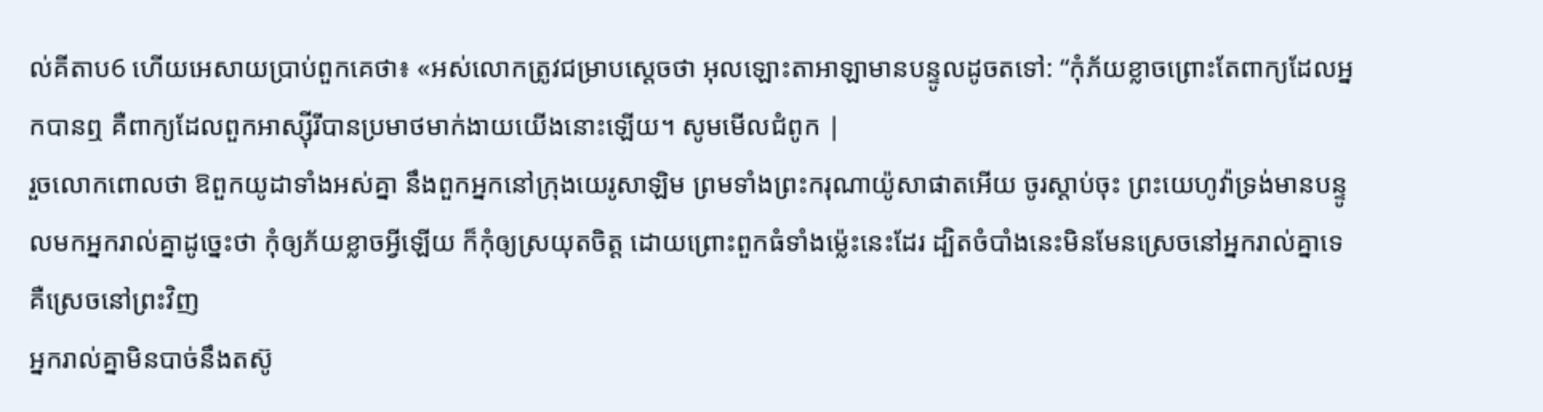ល់គីតាប6 ហើយអេសាយប្រាប់ពួកគេថា៖ «អស់លោកត្រូវជម្រាបស្តេចថា អុលឡោះតាអាឡាមានបន្ទូលដូចតទៅ: “កុំភ័យខ្លាចព្រោះតែពាក្យដែលអ្នកបានឮ គឺពាក្យដែលពួកអាស្ស៊ីរីបានប្រមាថមាក់ងាយយើងនោះឡើយ។ សូមមើលជំពូក |
រួចលោកពោលថា ឱពួកយូដាទាំងអស់គ្នា នឹងពួកអ្នកនៅក្រុងយេរូសាឡិម ព្រមទាំងព្រះករុណាយ៉ូសាផាតអើយ ចូរស្តាប់ចុះ ព្រះយេហូវ៉ាទ្រង់មានបន្ទូលមកអ្នករាល់គ្នាដូច្នេះថា កុំឲ្យភ័យខ្លាចអ្វីឡើយ ក៏កុំឲ្យស្រយុតចិត្ត ដោយព្រោះពួកធំទាំងម៉្លេះនេះដែរ ដ្បិតចំបាំងនេះមិនមែនស្រេចនៅអ្នករាល់គ្នាទេ គឺស្រេចនៅព្រះវិញ
អ្នករាល់គ្នាមិនបាច់នឹងតស៊ូ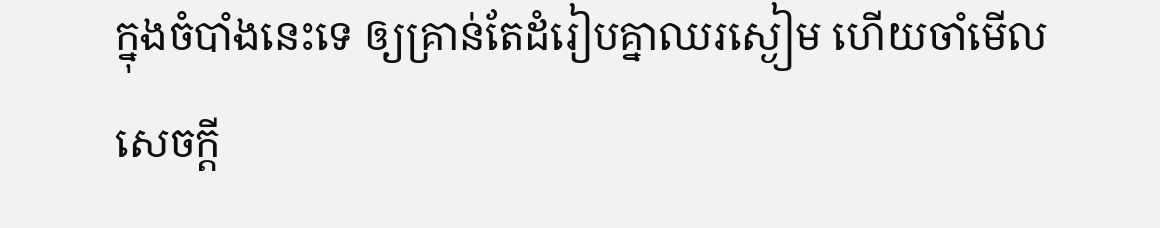ក្នុងចំបាំងនេះទេ ឲ្យគ្រាន់តែដំរៀបគ្នាឈរស្ងៀម ហើយចាំមើលសេចក្ដី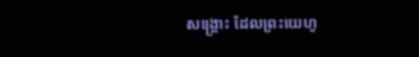សង្គ្រោះ ដែលព្រះយេហូ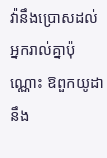វ៉ានឹងប្រោសដល់អ្នករាល់គ្នាប៉ុណ្ណោះ ឱពួកយូដា នឹង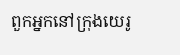ពួកអ្នកនៅក្រុងយេរូ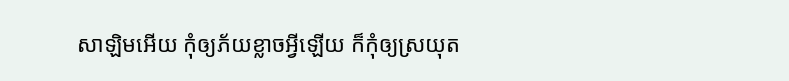សាឡិមអើយ កុំឲ្យភ័យខ្លាចអ្វីឡើយ ក៏កុំឲ្យស្រយុត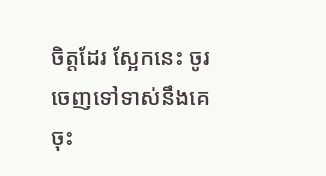ចិត្តដែរ ស្អែកនេះ ចូរចេញទៅទាស់នឹងគេចុះ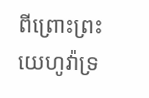ពីព្រោះព្រះយេហូវ៉ាទ្រ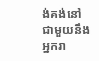ង់គង់នៅជាមួយនឹងអ្នករា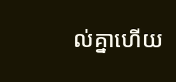ល់គ្នាហើយ